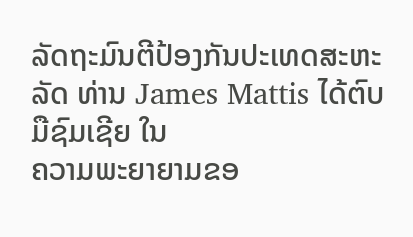ລັດຖະມົນຕີປ້ອງກັນປະເທດສະຫະລັດ ທ່ານ James Mattis ໄດ້ຕົບມືຊົມເຊີຍ ໃນ
ຄວາມພະຍາຍາມຂອ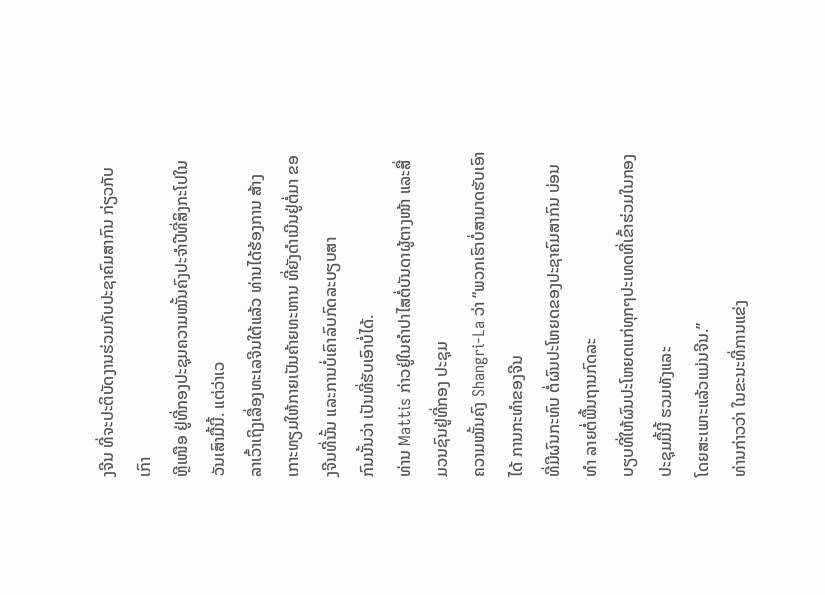ງຈີນ ທີ່ຈະປະຕິບັດງານຮ່ວມກັບປະຊາຄົມສາກົນ ກ່ຽວກັບເກົາ
ຫຼີເໜືອ ຢູ່ທີ່ກອງປະຊຸມຄວາມໝັ້ນຄົງປະຈຳປີທີ່ສິງກະໂປໃນວັນເສົາມື້ນີ້. ແຕ່ວ່າເວ
ລາເວົ້າເຖິງເລື່ອງທະເລຈີນໃຕ້ແລ້ວ ທ່ານໄດ້ຮ້ອງການ ສ້າງເກາະທຽມໃຫ້ກາຍເປັນຄ້າຍທະຫານ ທີ່ຍັງດຳເນີນຢູ່ຕໍ່ມາ ຂອງຈີນທີ່ນັ້ນ ແລະການບໍ່ເຄົາລົບກົດລະບຽບສາ
ກົນນັ້ນວ່າ ເປັນທີ່ຮັບເອົາບໍ່ໄດ້.
ທ່ານ Mattis ກ່າວຢູ່ໃນຄຳປາໄສຕໍ່ບັນດາຜູ້ຕາງໜ້າ ແລະສື່ມວນຊົນຢູ່ທີ່ກອງ ປະຊຸມ
ຄວາມໝັ້ນຄົງ Shangri-La ວ່າ “ພວກເຮົາບໍ່ສາມາດຮັບເອົາໄດ້ ການກະທຳຂອງຈີນ
ທີ່ມີຜົນກະທົບ ຕໍ່ຜົນປະໂຫຍດຂອງປະຊາຄົມສາກົນ ບ່ອນທຳ ລາຍຕໍ່ພື້ນຖານກົດລະ
ບຽບທີ່ໃຫ້ຜົນປະໂຫຍດແກ່ທຸກໆປະເທດທີ່ເຂົ້າຮ່ວມໃນກອງປະຊຸມມື້ນີ້ ຮວມທັງແລະ
ໂດຍສະເພາະແລ້ວແມ່ນຈີນ.”
ທ່ານກ່າວວ່າ ໃນຂະນະທີ່ການແຂ່ງ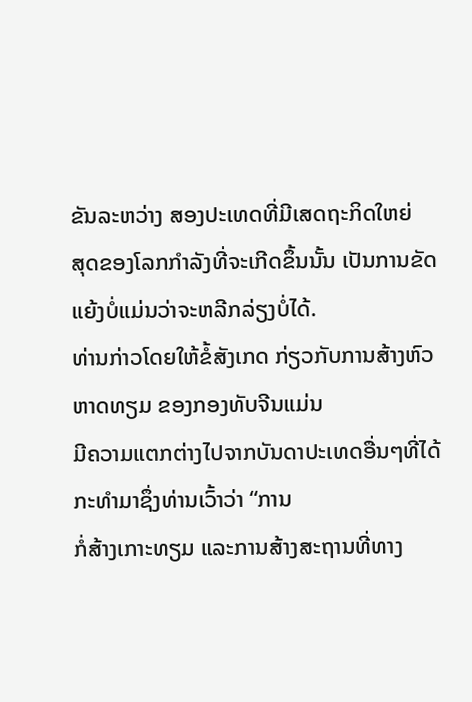ຂັນລະຫວ່າງ ສອງປະເທດທີ່ມີເສດຖະກິດໃຫຍ່
ສຸດຂອງໂລກກຳລັງທີ່ຈະເກີດຂຶ້ນນັ້ນ ເປັນການຂັດແຍ້ງບໍ່ແມ່ນວ່າຈະຫລີກລ່ຽງບໍ່ໄດ້.
ທ່ານກ່າວໂດຍໃຫ້ຂໍ້ສັງເກດ ກ່ຽວກັບການສ້າງຫົວຫາດທຽມ ຂອງກອງທັບຈີນແມ່ນ
ມີຄວາມແຕກຕ່າງໄປຈາກບັນດາປະເທດອື່ນໆທີ່ໄດ້ກະທຳມາຊຶ່ງທ່ານເວົ້າວ່າ “ການ
ກໍ່ສ້າງເກາະທຽມ ແລະການສ້າງສະຖານທີ່ທາງ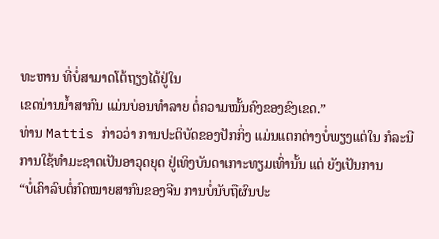ທະຫານ ທີ່ບໍ່ສາມາດໂຕ້ຖຽງໄດ້ຢູ່ໃນ
ເຂດນ່ານນ້ຳສາກົນ ແມ່ນບ່ອນທຳລາຍ ຕໍ່ຄວາມໝັ້ນຄົງຂອງຂົງເຂດ.”
ທ່ານ Mattis ກ່າວວ່າ ການປະຕິບັດຂອງປັກກິ່ງ ແມ່ນແຕກຕ່າງບໍ່ພຽງແຕ່ໃນ ກໍລະນີ
ການໃຊ້ທຳມະຊາດເປັນອາວຸດຍຸດ ຢູ່ເທິງບັນດາເກາະທຽມເທົ່ານັ້ນ ແຕ່ ຍັງເປັນການ
“ບໍ່ເຄົາລົບຕໍ່ກົດໝາຍສາກົນຂອງຈີນ ການບໍ່ນັບຖືຜົນປະ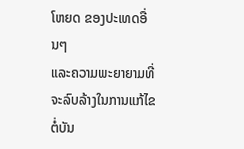ໂຫຍດ ຂອງປະເທດອື່ນໆ
ແລະຄວາມພະຍາຍາມທີ່ຈະລົບລ້າງໃນການແກ້ໄຂຕໍ່ບັນ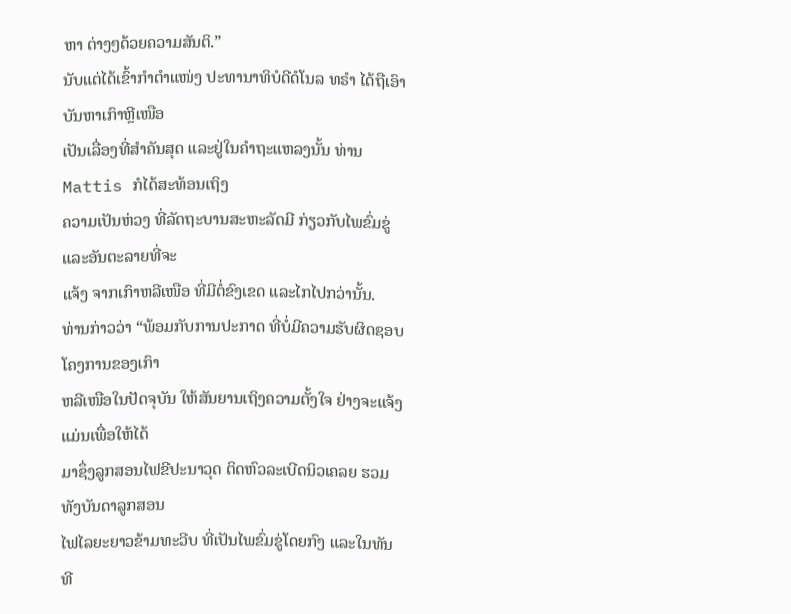ຫາ ຕ່າງໆດ້ວຍຄວາມສັນຕິ.”
ນັບແຕ່ໄດ້ເຂົ້າກຳຕຳແໜ່ງ ປະທານາທິບໍດີດໍໂນລ ທຣໍາ ໄດ້ຖືເອົາບັນຫາເກົາຫຼີເໜືອ
ເປັນເລື່ອງທີ່ສຳຄັນສຸດ ແລະຢູ່ໃນຄໍາຖະແຫລງນັ້ນ ທ່ານ Mattis ກໍໄດ້ສະທ້ອນເຖິງ
ຄວາມເປັນຫ່ວງ ທີ່ລັດຖະບານສະຫະລັດມີ ກ່ຽວກັບໄພຂົ່ມຂູ່ແລະອັນຕະລາຍທີ່ຈະ
ແຈ້ງ ຈາກເກົາຫລີເໜືອ ທີ່ມີຕໍ່ຂົງເຂດ ແລະໄກໄປກວ່ານັ້ນ.
ທ່ານກ່າວວ່າ “ພ້ອມກັບການປະກາດ ທີ່ບໍ່ມີຄວາມຮັບຜິດຊອບ ໂຄງການຂອງເກົາ
ຫລີເໜືອໃນປັດຈຸບັນ ໃຫ້ສັນຍານເຖິງຄວາມຕັ້ງໃຈ ຢ່າງຈະແຈ້ງ ແມ່ນເພື່ອໃຫ້ໄດ້
ມາຊຶ່ງລູກສອນໄຟຂີປະນາວຸດ ຕິດຫົວລະເບີດນິວເຄລຍ ຮວມທັງບັນດາລູກສອນ
ໄຟໄລຍະຍາວຂ້າມທະວີບ ທີ່ເປັນໄພຂົ່ມຂູ່ໂດຍກົງ ແລະໃນທັນທີ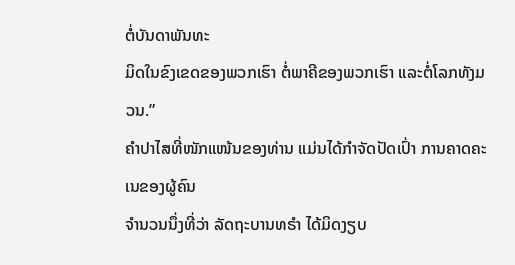ຕໍ່ບັນດາພັນທະ
ມິດໃນຂົງເຂດຂອງພວກເຮົາ ຕໍ່ພາຄີຂອງພວກເຮົາ ແລະຕໍ່ໂລກທັງມວນ.”
ຄຳປາໄສທີ່ໜັກແໜ້ນຂອງທ່ານ ແມ່ນໄດ້ກຳຈັດປັດເປົ່າ ການຄາດຄະເນຂອງຜູ້ຄົນ
ຈຳນວນນຶ່ງທີ່ວ່າ ລັດຖະບານທຣຳ ໄດ້ມິດງຽບ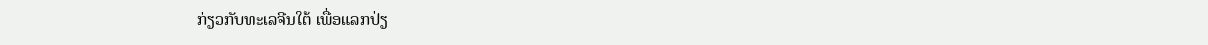ກ່ຽວກັບທະເລຈີນໃຕ້ ເພື່ອແລກປ່ຽ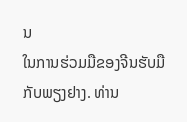ນ
ໃນການຮ່ວມມືຂອງຈີນຮັບມືກັບພຽງຢາງ. ທ່ານ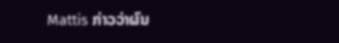Mattis ກ່າວວ່າຜົນ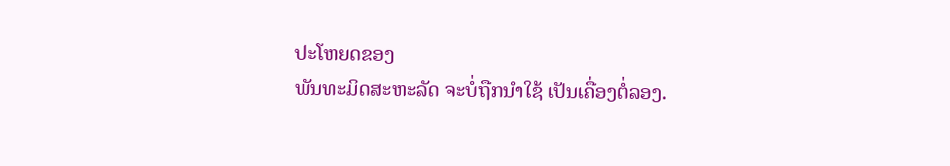ປະໂຫຍດຂອງ
ພັນທະມິດສະຫະລັດ ຈະບໍ່ຖືກນຳໃຊ້ ເປັນເຄື່ອງຕໍ່ລອງ.